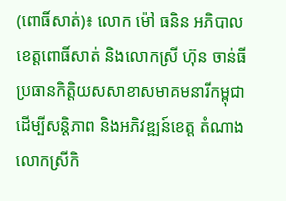(ពោធិ៍សាត់)៖ លោក ម៉ៅ ធនិន អភិបាលខេត្តពោធិ៍សាត់ និងលោកស្រី ហ៊ុន ចាន់ធី ប្រធានកិត្តិយសសាខាសមាគមនារីកម្ពុជា ដើម្បីសន្តិភាព និងអភិវឌ្ឍន៍ខេត្ត តំណាងលោកស្រីកិ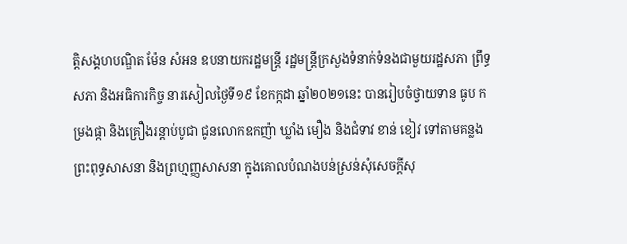ត្តិសង្គហបណ្ឌិត ម៉ែន សំអន ឧបនាយករដ្ឋមន្រ្តី រដ្ឋមន្រ្តីក្រសួងទំនាក់ទំនងជាមួយរដ្ឋសភា ព្រឹទ្ធសភា និងអធិការកិច្ច នារសៀលថ្ងៃទី១៩ ខែកក្កដា ឆ្នាំ២០២១នេះ បានរៀបចំថ្វាយទាន ធូប កម្រងផ្កា និងគ្រឿងរន្តាប់បូជា ជូនលោកឧកញ៉ា ឃ្លាំង មឿង និងជំទាវ ខាន់ ខៀវ ទៅតាមគន្លងព្រះពុទ្ធសាសនា និងព្រហ្មញ្ញសាសនា ក្នុងគោលបំណងបន់ស្រន់សុំសេចក្តីសុ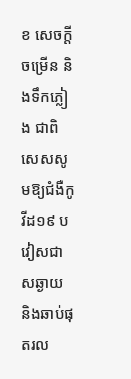ខ សេចក្តីចម្រើន និងទឹកភ្លៀង ជាពិសេសសូមឱ្យជំងឺកូវីដ១៩ បវៀសជាសឆ្ងាយ និងឆាប់ផុតរល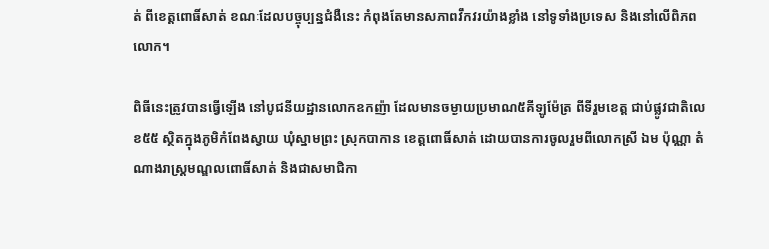ត់ ពីខេត្តពោធិ៍សាត់ ខណៈដែលបច្ចុប្បន្នជំងឺនេះ កំពុងតែមានសភាពវឹកវរយ៉ាងខ្លាំង នៅទូទាំងប្រទេស និងនៅលើពិភពលោក។

ពិធីនេះត្រូវបានធ្វើឡើង នៅបូជនីយដ្ឋានលោកឧកញ៉ា ដែលមានចម្ងាយប្រមាណ៥គីឡូម៉ែត្រ ពីទីរួមខេត្ត ជាប់ផ្លូវជាតិលេខ៥៥ ស្ថិតក្នុងភូមិកំពែងស្វាយ ឃុំស្នាមព្រះ ស្រុកបាកាន ខេត្តពោធិ៍សាត់ ដោយបានការចូលរួមពីលោកស្រី ឯម ប៉ុណ្ណា តំណាងរាស្ត្រមណ្ឌលពោធិ៍សាត់ និងជាសមាជិកា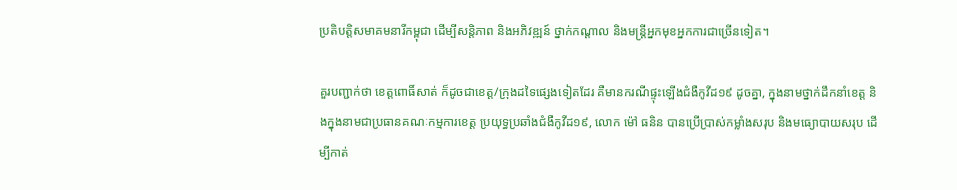ប្រតិបត្តិសមាគមនារីកម្ពុជា ដើម្បីសន្តិភាព និងអភិវឌ្ឍន៍ ថ្នាក់កណ្តាល និងមន្ត្រីអ្នកមុខអ្នកការជាច្រើនទៀត។

គួរបញ្ជាក់ថា ខេត្តពោធិ៍សាត់ ក៏ដូចជាខេត្ត/ក្រុងដទៃផ្សេងទៀតដែរ គឺមានករណីផ្ទុះឡើងជំងឺកូវីដ១៩ ដូចគ្នា, ក្នុងនាមថ្នាក់ដឹកនាំខេត្ត និងក្នុងនាមជាប្រធានគណៈកម្មការខេត្ត ប្រយុទ្ធប្រឆាំងជំងឺកូវីដ១៩, លោក ម៉ៅ ធនិន បានប្រើប្រាស់កម្លាំងសរុប និងមធ្យោបាយសរុប ដើម្បីកាត់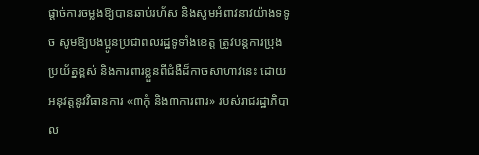ផ្តាច់ការចម្លងឱ្យបានឆាប់រហ័ស និងសូមអំពាវនាវយ៉ាងទទូច សូមឱ្យបងប្អូនប្រជាពលរដ្ឋទូទាំងខេត្ត ត្រូវបន្តការប្រុងប្រយ័ត្នខ្ពស់ និងការពារខ្លួនពីជំងឺដ៏កាចសាហាវនេះ ដោយអនុវត្តនូវវិធានការ «៣កុំ និង៣ការពារ» របស់រាជរដ្ឋាភិបាល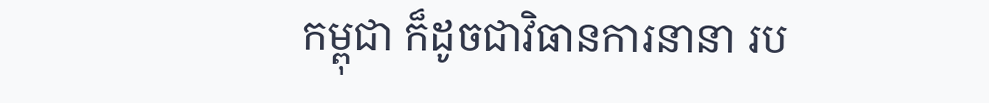កម្ពុជា ក៏ដូចជាវិធានការនានា រប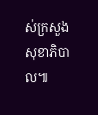ស់ក្រសួងសុខាភិបាល៕